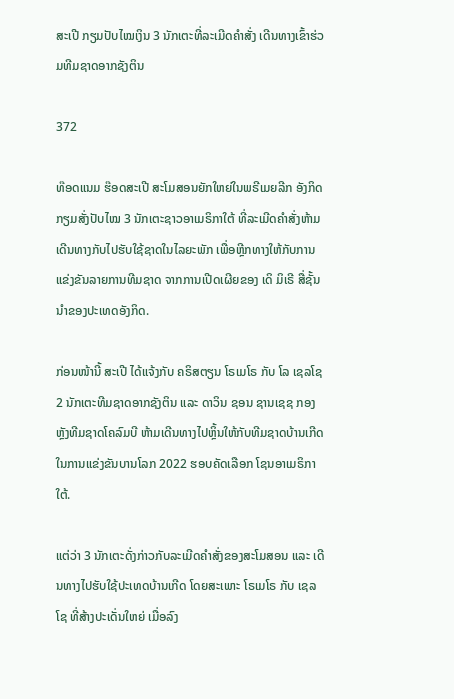ສະເປີ ກຽມປັບໄໝເງິນ 3 ນັກເຕະທີ່ລະເມີດຄໍາສັ່ງ ເດີນທາງເຂົ້າຮ່ວມທີມຊາດອາກຊັງຕິນ

372

ທ໊ອດແນມ ຮ໊ອດສະເປີ ສະໂມສອນຍັກໃຫຍ່ໃນພຣີເມຍລີກ ອັງກິດ ກຽມສັ່ງປັບໄໝ 3 ນັກເຕະຊາວອາເມຣິກາໃຕ້ ທີ່ລະເມີດຄໍາສັ່ງຫ້າມເດີນທາງກັບໄປຮັບໃຊ້ຊາດໃນໄລຍະພັກ ເພື່ອຫຼີກທາງໃຫ້ກັບການແຂ່ງຂັນລາຍການທີມຊາດ ຈາກການເປີດເຜີຍຂອງ ເດິ ມິເຣີ ສື່ຊັ້ນນໍາຂອງປະເທດອັງກິດ.

ກ່ອນໜ້ານີ້ ສະເປີ ໄດ້ແຈ້ງກັບ ຄຣິສຕຽນ ໂຣເມໂຣ ກັບ ໂລ ເຊລໂຊ 2 ນັກເຕະທີມຊາດອາກຊັງຕິນ ແລະ ດາວິນ ຊອນ ຊານເຊຊ ກອງຫຼັງທີມຊາດໂຄລົມບີ ຫ້າມເດີນທາງໄປຫຼິ້ນໃຫ້ກັບທີມຊາດບ້ານເກີດ ໃນການແຂ່ງຂັນບານໂລກ 2022 ຮອບຄັດເລືອກ ໂຊນອາເມຣິກາໃຕ້.

ແຕ່ວ່າ 3 ນັກເຕະດັ່ງກ່າວກັບລະເມີດຄໍາສັ່ງຂອງສະໂມສອນ ແລະ ເດີນທາງໄປຮັບໃຊ້ປະເທດບ້ານເກີດ ໂດຍສະເພາະ ໂຣເມໂຣ ກັບ ເຊລໂຊ ທີ່ສ້າງປະເດັ່ນໃຫຍ່ ເມື່ອລົງ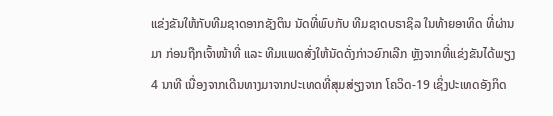ແຂ່ງຂັນໃຫ້ກັບທີມຊາດອາກຊັງຕິນ ນັດທີ່ພົບກັບ ທີມຊາດບຣາຊິລ ໃນທ້າຍອາທິດ ທີ່ຜ່ານມາ ກ່ອນຖືກເຈົ້າໜ້າທີ່ ແລະ ທີມແພດສັ່ງໃຫ້ນັດດັ່ງກ່າວຍົກເລີກ ຫຼັງຈາກທີ່ແຂ່ງຂັນໄດ້ພຽງ 4 ນາທີ ເນື່ອງຈາກເດີນທາງມາຈາກປະເທດທີ່ສຸມສ່ຽງຈາກ ໂຄວິດ-19 ເຊິ່ງປະເທດອັງກິດ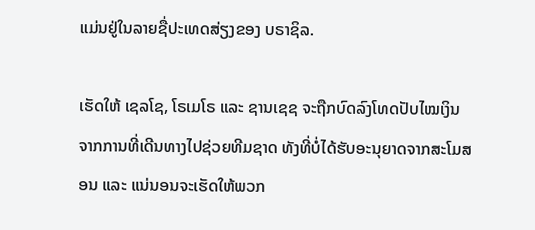ແມ່ນຢູ່ໃນລາຍຊື່ປະເທດສ່ຽງຂອງ ບຣາຊິລ.

ເຮັດໃຫ້ ເຊລໂຊ, ໂຣເມໂຣ ແລະ ຊານເຊຊ ຈະຖືກບົດລົງໂທດປັບໄໝເງິນ ຈາກການທີ່ເດີນທາງໄປຊ່ວຍທີມຊາດ ທັງທີ່ບໍ່ໄດ້ຮັບອະນຸຍາດຈາກສະໂມສອນ ແລະ ແນ່ນອນຈະເຮັດໃຫ້ພວກ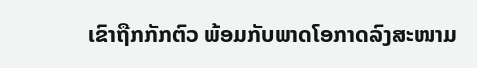ເຂົາຖືກກັກຕົວ ພ້ອມກັບພາດໂອກາດລົງສະໜາມ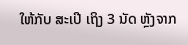ໃຫ້ກັບ ສະເປີ ເຖິງ 3 ນັດ ຫຼັງຈາກ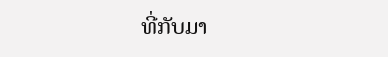ທີ່ກັບມາ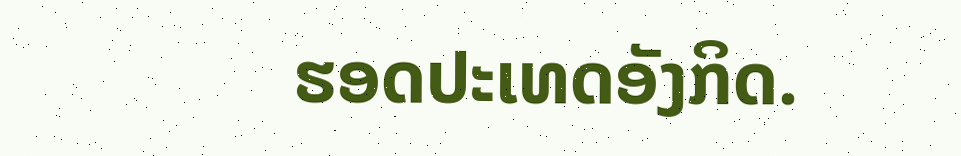ຮອດປະເທດອັງກິດ.